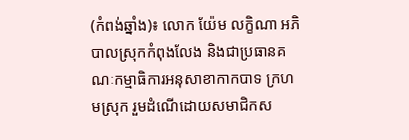(កំពង់ឆ្នាំង)៖ លោក យ៉ែម លក្ខិណា អភិបាលស្រុកកំពុងលែង និងជាប្រធានគណៈកម្មាធិការអនុសាខាកាកបាទ ក្រហមស្រុក រួមដំណើដោយសមាជិកស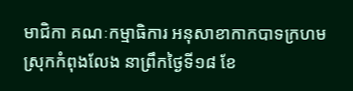មាជិកា គណៈកម្មាធិការ អនុសាខាកាកបាទក្រហមស្រុកកំពុងលែង នាព្រឹកថ្ងៃទី១៨ ខែ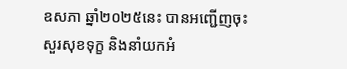ឧសភា ឆ្នាំ២០២៥នេះ បានអញ្ជើញចុះសួរសុខទុក្ខ និងនាំយកអំ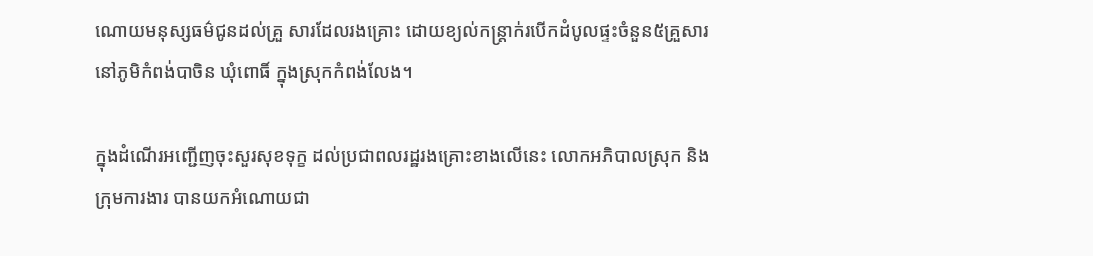ណោយមនុស្សធម៌ជូនដល់គ្រួ សារដែលរងគ្រោះ ដោយខ្យល់កន្ត្រាក់របើកដំបូលផ្ទះចំនួន៥គ្រួសារ នៅភូមិកំពង់បាចិន ឃុំពោធិ៍ ក្នុងស្រុកកំពង់លែង។

ក្នុងដំណើរអញ្ជើញចុះសួរសុខទុក្ខ ដល់ប្រជាពលរដ្ឋរងគ្រោះខាងលើនេះ លោកអភិបាលស្រុក និងក្រុមការងារ បានយកអំណោយជា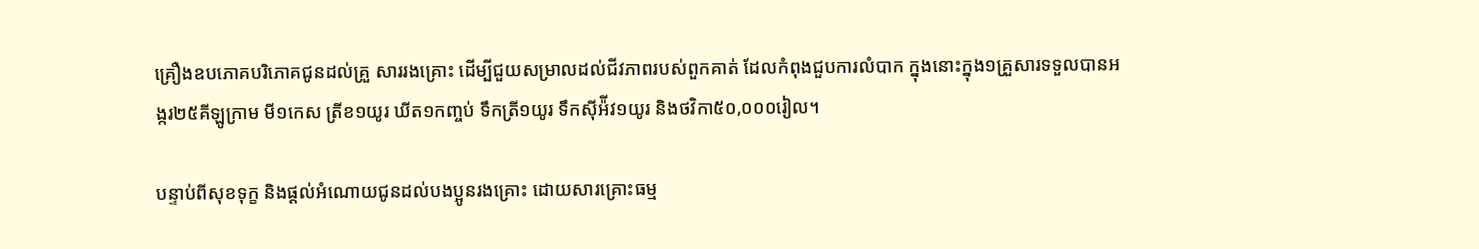គ្រឿងឧបភោគបរិភោគជូនដល់គ្រួ សាររងគ្រោះ ដើម្បីជួយសម្រាលដល់ជីវភាពរបស់ពួកគាត់ ដែលកំពុងជួបការលំបាក ក្នុងនោះក្នុង១គ្រួសារទទួលបានអង្ករ២៥គីឡូក្រាម មី១កេស ត្រីខ១យូរ ឃីត១កញ្ចប់ ទឹកត្រី១យូរ ទឹកស៊ីអ៉ីវ១យូរ និងថវិកា៥០,០០០រៀល។

បន្ទាប់ពីសុខទុក្ខ និងផ្ដល់អំណោយជូនដល់បងប្អូនរងគ្រោះ ដោយសារគ្រោះធម្ម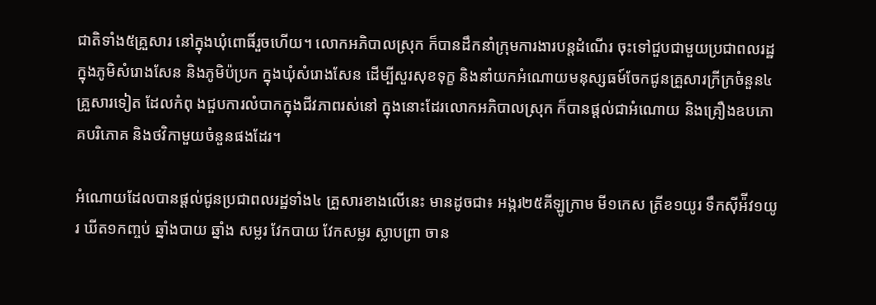ជាតិទាំង៥គ្រួសារ នៅក្នុងឃុំពោធិ៍រួចហើយ។ លោកអភិបាលស្រុក ក៏បានដឹកនាំក្រុមការងារបន្តដំណើរ ចុះទៅជួបជាមួយប្រជាពលរដ្ឋក្នុងភូមិសំរោងសែន និងភូមិប៉ប្រក ក្នុងឃុំសំរោងសែន ដើម្បីសួរសុខទុក្ខ និងនាំយកអំណោយមនុស្សធម៍ចែកជូនគ្រួសារក្រីក្រចំនួន៤គ្រួសារទៀត ដែលកំពុ ងជួបការលំបាកក្នុងជីវភាពរស់នៅ ក្នុងនោះដែរលោកអភិបាលស្រុក ក៏បានផ្ដល់ជាអំណោយ និងគ្រឿងឧបភោគបរិភោគ និងថវិកាមួយចំនួនផងដែរ។

អំណោយដែលបានផ្ដល់ជូនប្រជាពលរដ្ឋទាំង៤ គ្រួសារខាងលើនេះ មានដូចជា៖ អង្ករ២៥គីឡូក្រាម មី១កេស ត្រីខ១យូរ ទឹកស៊ីអ៉ីវ១យូរ ឃីត១កញ្ចប់ ឆ្នាំងបាយ ឆ្នាំង សម្លរ វែកបាយ វែកសម្លរ ស្លាបព្រា ចាន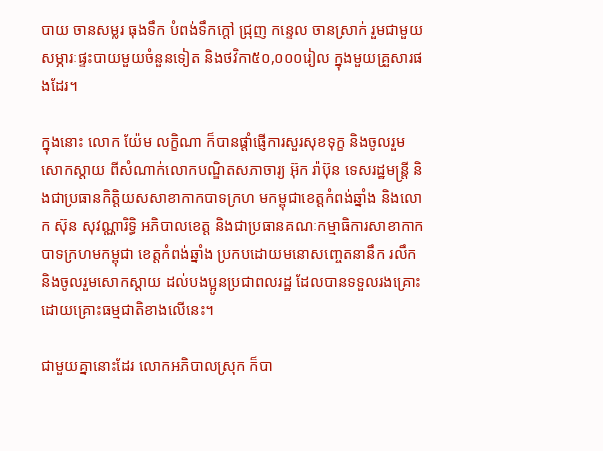បាយ ចានសម្លរ ធុងទឹក បំពង់ទឹកក្តៅ ជ្រុញ កន្ទេល ចានស្រាក់ រួមជាមួយសម្ភារៈផ្ទះបាយមួយចំនួនទៀត និងថវិកា៥០,០០០រៀល ក្នុងមួយគ្រួសារផងដែរ។

ក្នុងនោះ លោក យ៉ែម លក្ខិណា ក៏បានផ្តាំផ្ញើការសួរសុខទុក្ខ និងចូលរួមសោកស្តាយ ពីសំណាក់លោកបណ្ឌិតសភាចារ្យ អ៊ុក រ៉ាប៊ុន ទេសរដ្ឋមន្ត្រី និងជាប្រធានកិត្តិយសសាខាកាកបាទក្រហ មកម្ពុជាខេត្តកំពង់ឆ្នាំង និងលោក ស៊ុន សុវណ្ណារិទ្ធិ អភិបាលខេត្ត និងជាប្រធានគណៈកម្មាធិការសាខាកាកបាទក្រហមកម្ពុជា ខេត្តកំពង់ឆ្នាំង ប្រកបដោយមនោសញ្ចេតនានឹក រលឹកនិងចូលរួមសោកស្ដាយ ដល់បងប្អូនប្រជាពលរដ្ឋ ដែលបានទទួលរងគ្រោះដោយគ្រោះធម្មជាតិខាងលើនេះ។

ជាមួយគ្នានោះដែរ លោកអភិបាលស្រុក ក៏បា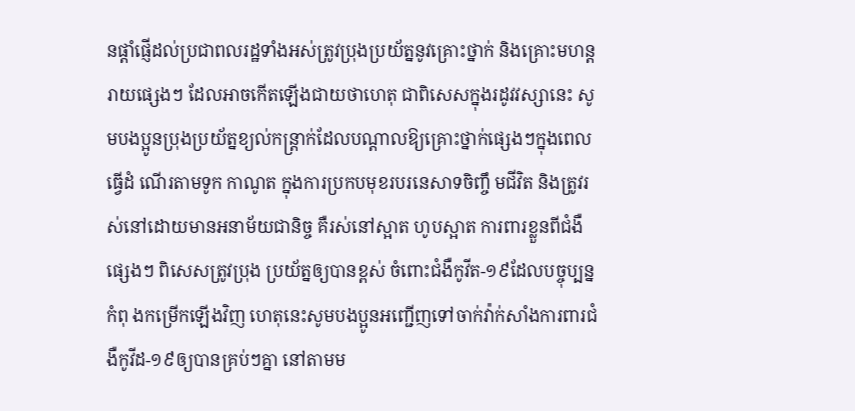នផ្ដាំផ្ញើដល់ប្រជាពលរដ្ឋទាំងអស់ត្រូវប្រុងប្រយ័ត្ននូវគ្រោះថ្នាក់ និងគ្រោះមហន្តរាយផ្សេងៗ ដែលអាចកើតឡើងជាយថាហេតុ ជាពិសេសក្នុងរដូវវស្សានេះ សូមបងប្អូនប្រុងប្រយ័ត្នខ្យល់កន្ត្រាក់ដែលបណ្ដាលឱ្យគ្រោះថ្នាក់ផ្សេងៗក្នុងពេលធ្វើដំ ណើរតាមទូក កាណូត ក្នុងការប្រកបមុខរបរនេសាទចិញ្ចឹ មជីវិត និងត្រូវរស់នៅដោយមានអនាម័យជានិច្ច គឺរស់នៅស្អាត ហូបស្អាត ការពារខ្លួនពីជំងឺផ្សេងៗ ពិសេសត្រូវប្រុង ប្រយ័ត្នឲ្យបានខ្ពស់ ចំពោះជំងឺកូវីត-១៩ដែលបច្ចុប្បន្នកំពុ ងកម្រើកឡើងវិញ ហេតុនេះសូមបងប្អូនអញ្ជើញទៅចាក់វ៉ាក់សាំងការពារជំងឺកូវីដ-១៩ឲ្យបានគ្រប់ៗគ្នា នៅតាមម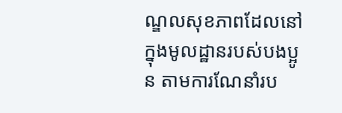ណ្ឌលសុខភាពដែលនៅក្នុងមូលដ្ឋានរបស់បងប្អូន តាមការណែនាំរប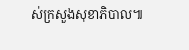ស់ក្រសួងសុខាភិបាល៕